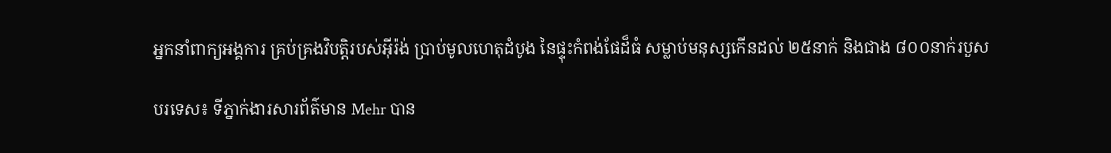អ្នកនាំពាក្យអង្គការ គ្រប់គ្រងវិបត្តិរបស់អ៊ីរ៉ង់ ប្រាប់មូលហេតុដំបូង នៃផ្ទុះកំពង់ផែដ៏ធំ សម្លាប់មនុស្សកើនដល់ ២៥នាក់ និងជាង ៨០០នាក់របួស

បរទេស៖ ទីភ្នាក់ងារសារព័ត៌មាន Mehr បាន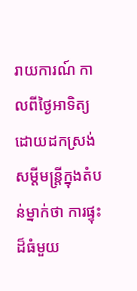រាយការណ៍ កាលពីថ្ងៃអាទិត្យ ដោយដកស្រង់សម្តីមន្ត្រីក្នុងតំបន់ម្នាក់ថា ការផ្ទុះដ៏ធំមួយ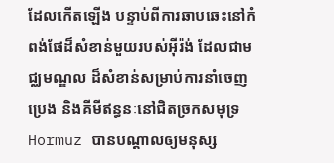ដែលកើតឡើង បន្ទាប់ពីការឆាបឆេះនៅកំពង់ផែដ៏សំខាន់មួយរបស់អ៊ីរ៉ង់ ដែលជាមជ្ឈមណ្ឌល ដ៏សំខាន់សម្រាប់ការនាំចេញប្រេង និងគីមីឥន្ធនៈនៅជិតច្រកសមុទ្រ Hormuz បានបណ្តាលឲ្យមនុស្ស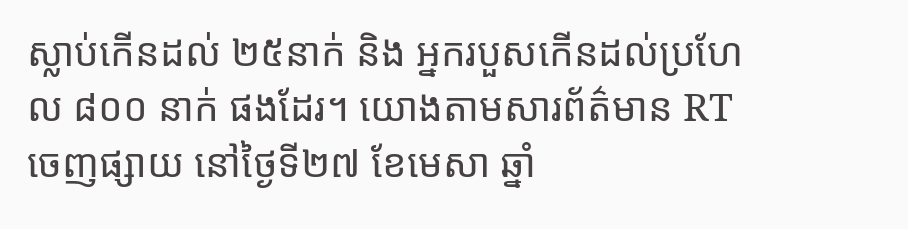ស្លាប់កើនដល់ ២៥នាក់ និង អ្នករបួសកើនដល់ប្រហែល ៨០០ នាក់ ផងដែរ។ យោងតាមសារព័ត៌មាន RT ចេញផ្សាយ នៅថ្ងៃទី២៧ ខែមេសា ឆ្នាំ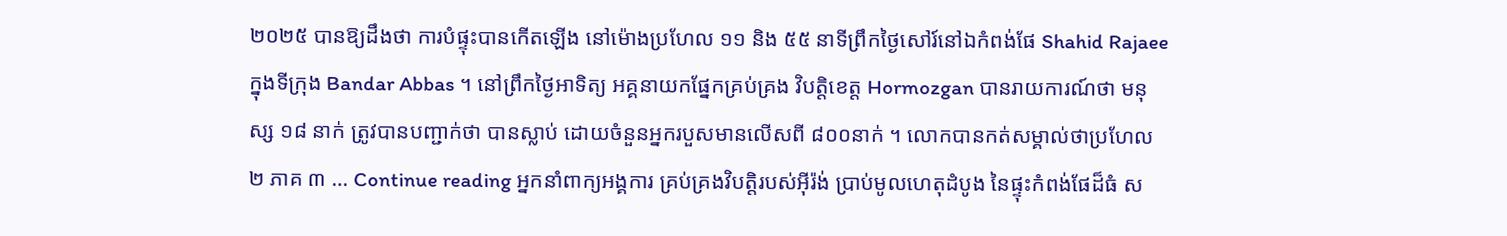២០២៥ បានឱ្យដឹងថា ការបំផ្ទុះបានកើតឡើង នៅម៉ោងប្រហែល ១១ និង ៥៥ នាទីព្រឹកថ្ងៃសៅរ៍នៅឯកំពង់ផែ Shahid Rajaee ក្នុងទីក្រុង Bandar Abbas ។ នៅព្រឹកថ្ងៃអាទិត្យ អគ្គនាយកផ្នែកគ្រប់គ្រង វិបត្តិខេត្ត Hormozgan បានរាយការណ៍ថា មនុស្ស ១៨ នាក់ ត្រូវបានបញ្ជាក់ថា បានស្លាប់ ដោយចំនួនអ្នករបួសមានលើសពី ៨០០នាក់ ។ លោកបានកត់សម្គាល់ថាប្រហែល ២ ភាគ ៣ … Continue reading អ្នកនាំពាក្យអង្គការ គ្រប់គ្រងវិបត្តិរបស់អ៊ីរ៉ង់ ប្រាប់មូលហេតុដំបូង នៃផ្ទុះកំពង់ផែដ៏ធំ ស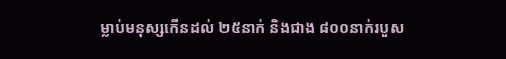ម្លាប់មនុស្សកើនដល់ ២៥នាក់ និងជាង ៨០០នាក់របួស